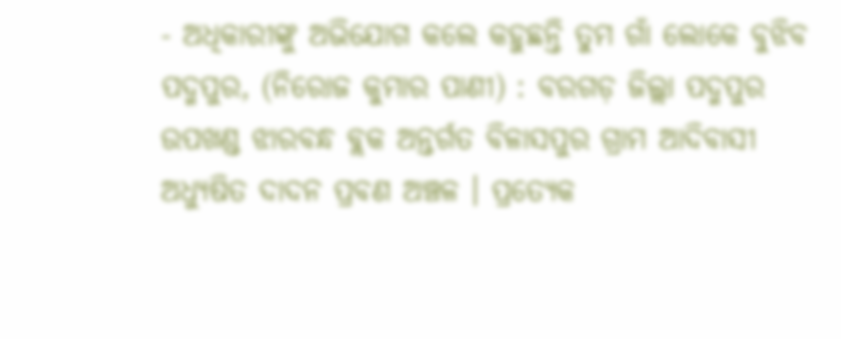- ଅଧିକାରୀଙ୍କୁ ଅଭିଯୋଗ କଲେ କହୁଛନ୍ତି ତୁମ ଗାଁ ଲୋକେ ବୁଝିବ
ପଦ୍ମପୁର, (ନିରୋଜ କୁମାର ପାଣୀ) : ବରଗଡ଼ ଜିଲ୍ଲା ପଦ୍ମପୁର ଉପଖଣ୍ଡ ଝାରବନ୍ଧ ବ୍ଲକ ଅନ୍ତର୍ଗତ ବିଳାସପୁର ଗ୍ରାମ ଆଦିବାସୀ ଅଧ୍ୟୁଷିତ ଦାଦନ ପ୍ରବଣ ଅଞ୍ଚଳ । ପ୍ରତ୍ୟେକ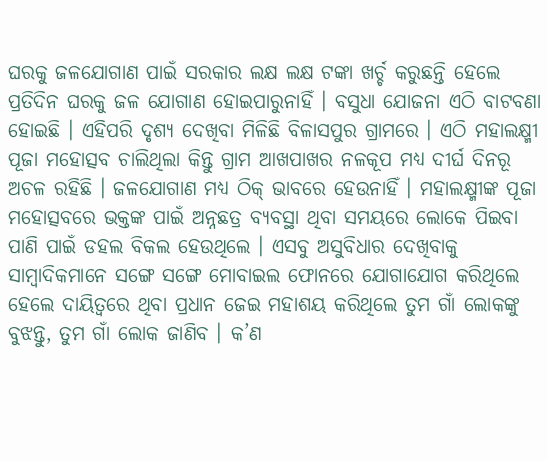ଘରକୁ ଜଳଯୋଗାଣ ପାଇଁ ସରକାର ଲକ୍ଷ ଲକ୍ଷ ଟଙ୍କା ଖର୍ଚ୍ଚ କରୁଛନ୍ତି ହେଲେ ପ୍ରତିଦିନ ଘରକୁ ଜଳ ଯୋଗାଣ ହୋଇପାରୁନାହିଁ । ବସୁଧା ଯୋଜନା ଏଠି ବାଟବଣା ହୋଇଛି । ଏହିପରି ଦୃଶ୍ୟ ଦେଖିବା ମିଳିଛି ବିଳାସପୁର ଗ୍ରାମରେ । ଏଠି ମହାଲକ୍ଷ୍ମୀ ପୂଜା ମହୋତ୍ସବ ଚାଲିଥିଲା କିନ୍ତୁ ଗ୍ରାମ ଆଖପାଖର ନଳକୂପ ମଧ୍ୟ ଦୀର୍ଘ ଦିନରୂ ଅଚଳ ରହିଛି । ଜଳଯୋଗାଣ ମଧ୍ୟ ଠିକ୍ ଭାବରେ ହେଉନାହିଁ । ମହାଲକ୍ଷ୍ମୀଙ୍କ ପୂଜା ମହୋତ୍ସବରେ ଭକ୍ତଙ୍କ ପାଇଁ ଅନ୍ନଛତ୍ର ବ୍ୟବସ୍ଥା ଥିବା ସମୟରେ ଲୋକେ ପିଇବା ପାଣି ପାଇଁ ଡହଲ ବିକଲ ହେଉଥିଲେ । ଏସବୁ ଅସୁବିଧାର ଦେଖିବାକୁ ସାମ୍ବାଦିକମାନେ ସଙ୍ଗେ ସଙ୍ଗେ ମୋବାଇଲ ଫୋନରେ ଯୋଗାଯୋଗ କରିଥିଲେ ହେଲେ ଦାୟିତ୍ୱରେ ଥିବା ପ୍ରଧାନ ଜେଇ ମହାଶୟ କରିଥିଲେ ତୁମ ଗାଁ ଲୋକଙ୍କୁ ବୁଝନ୍ତୁ, ତୁମ ଗାଁ ଲୋକ ଜାଣିବ । କ’ଣ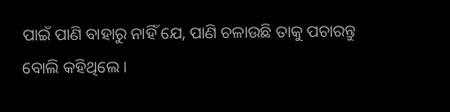ପାଇଁ ପାଣି ବାହାରୁ ନାହିଁ ଯେ, ପାଣି ଚଳାଉଛି ତାକୁ ପଚାରନ୍ତୁ ବୋଲି କହିଥିଲେ ।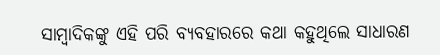ସାମ୍ବାଦିକଙ୍କୁ ଏହି ପରି ବ୍ୟବହାରରେ କଥା କହୁଥିଲେ ସାଧାରଣ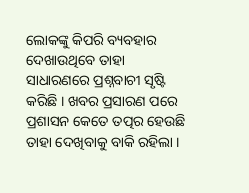ଲୋକଙ୍କୁ କିପରି ବ୍ୟବହାର ଦେଖାଉଥିବେ ତାହା ସାଧାରଣରେ ପ୍ରଶ୍ନବାଚୀ ସୃଷ୍ଟି କରିଛି । ଖବର ପ୍ରସାରଣ ପରେ ପ୍ରଶାସନ କେତେ ତତ୍ପର ହେଉଛି ତାହା ଦେଖିବାକୁ ବାକି ରହିଲା ।